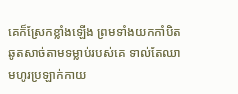គេក៏ស្រែកខ្លាំងឡើង ព្រមទាំងយកកាំបិតឆូតសាច់តាមទម្លាប់របស់គេ ទាល់តែឈាមហូរប្រឡាក់កាយ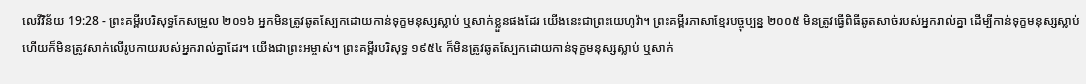លេវីវិន័យ 19:28 - ព្រះគម្ពីរបរិសុទ្ធកែសម្រួល ២០១៦ អ្នកមិនត្រូវឆូតស្បែកដោយកាន់ទុក្ខមនុស្សស្លាប់ ឬសាក់ខ្លួនផងដែរ យើងនេះជាព្រះយេហូវ៉ា។ ព្រះគម្ពីរភាសាខ្មែរបច្ចុប្បន្ន ២០០៥ មិនត្រូវធ្វើពិធីឆូតសាច់របស់អ្នករាល់គ្នា ដើម្បីកាន់ទុក្ខមនុស្សស្លាប់ ហើយក៏មិនត្រូវសាក់លើរូបកាយរបស់អ្នករាល់គ្នាដែរ។ យើងជាព្រះអម្ចាស់។ ព្រះគម្ពីរបរិសុទ្ធ ១៩៥៤ ក៏មិនត្រូវឆូតស្បែកដោយកាន់ទុក្ខមនុស្សស្លាប់ ឬសាក់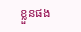ខ្លួនផង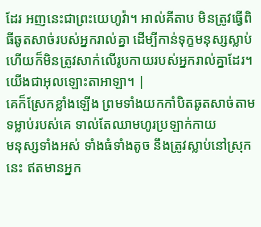ដែរ អញនេះជាព្រះយេហូវ៉ា។ អាល់គីតាប មិនត្រូវធ្វើពិធីឆូតសាច់របស់អ្នករាល់គ្នា ដើម្បីកាន់ទុក្ខមនុស្សស្លាប់ ហើយក៏មិនត្រូវសាក់លើរូបកាយរបស់អ្នករាល់គ្នាដែរ។ យើងជាអុលឡោះតាអាឡា។ |
គេក៏ស្រែកខ្លាំងឡើង ព្រមទាំងយកកាំបិតឆូតសាច់តាមទម្លាប់របស់គេ ទាល់តែឈាមហូរប្រឡាក់កាយ
មនុស្សទាំងអស់ ទាំងធំទាំងតូច នឹងត្រូវស្លាប់នៅស្រុកនេះ ឥតមានអ្នក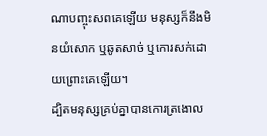ណាបញ្ចុះសពគេឡើយ មនុស្សក៏នឹងមិនយំសោក ឬឆូតសាច់ ឬកោរសក់ដោយព្រោះគេឡើយ។
ដ្បិតមនុស្សគ្រប់គ្នាបានកោរត្រងោល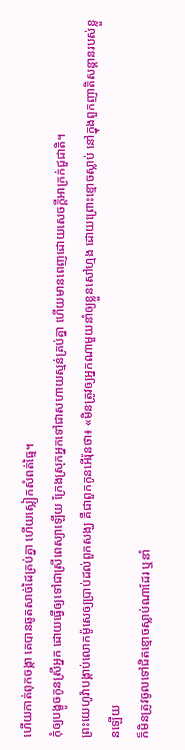ហើយកាត់ពុកចង្កា គេបានឆូតសាច់ដៃគ្រប់គ្នា ហើយស្លៀកសំពត់ធ្មៃ។
កុំឲ្យបង្ខូចកូនស្រីអ្នក ដោយធ្វើឲ្យទៅជាស្រីពេស្យាឡើយ ក្រែងស្រុកអ្នកទៅជាសហាយស្មន់គ្រប់គ្នា ហើយមានពេញដោយសេចក្ដីអាក្រក់ជួជាតិ។
ព្រះយេហូវ៉ាបង្គាប់លោកម៉ូសេឲ្យប្រាប់ដល់ពួកសង្ឃ គឺជាពួកកូនអើរ៉ុនថា៖ «មិនត្រូវឲ្យអ្នកណាមួយនាំឲ្យខ្លួនសៅហ្មង ដោយព្រោះខ្មោចស្លាប់ នៅក្នុងពួកញាតិសន្តានរបស់ខ្លួនឡើយ
ក៏មិនត្រូវចូលទៅជិតខ្មោចស្លាប់ណាដែរ ឬនាំ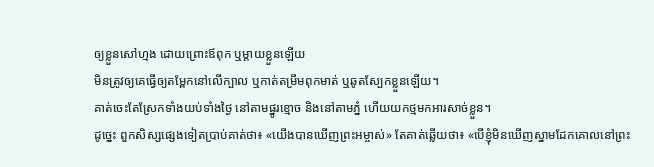ឲ្យខ្លួនសៅហ្មង ដោយព្រោះឪពុក ឬម្តាយខ្លួនឡើយ
មិនត្រូវឲ្យគេធ្វើឲ្យតម្ពែកនៅលើក្បាល ឬកាត់តម្រឹមពុកមាត់ ឬឆូតស្បែកខ្លួនឡើយ។
គាត់ចេះតែស្រែកទាំងយប់ទាំងថ្ងៃ នៅតាមផ្នូរខ្មោច និងនៅតាមភ្នំ ហើយយកថ្មមកអារសាច់ខ្លួន។
ដូច្នេះ ពួកសិស្សផ្សេងទៀតប្រាប់គាត់ថា៖ «យើងបានឃើញព្រះអម្ចាស់» តែគាត់ឆ្លើយថា៖ «បើខ្ញុំមិនឃើញស្នាមដែកគោលនៅព្រះ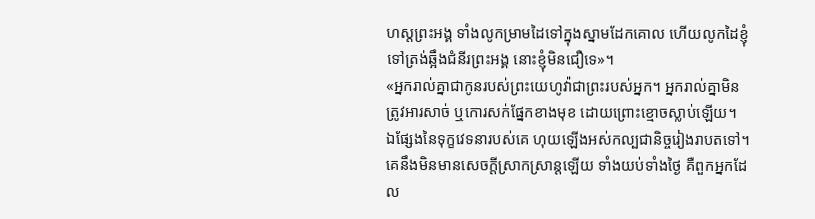ហស្តព្រះអង្គ ទាំងលូកម្រាមដៃទៅក្នុងស្នាមដែកគោល ហើយលូកដៃខ្ញុំទៅត្រង់ឆ្អឹងជំនីរព្រះអង្គ នោះខ្ញុំមិនជឿទេ»។
«អ្នករាល់គ្នាជាកូនរបស់ព្រះយេហូវ៉ាជាព្រះរបស់អ្នក។ អ្នករាល់គ្នាមិនត្រូវអារសាច់ ឬកោរសក់ផ្នែកខាងមុខ ដោយព្រោះខ្មោចស្លាប់ឡើយ។
ឯផ្សែងនៃទុក្ខវេទនារបស់គេ ហុយឡើងអស់កល្បជានិច្ចរៀងរាបតទៅ។ គេនឹងមិនមានសេចក្ដីស្រាកស្រាន្តឡើយ ទាំងយប់ទាំងថ្ងៃ គឺពួកអ្នកដែល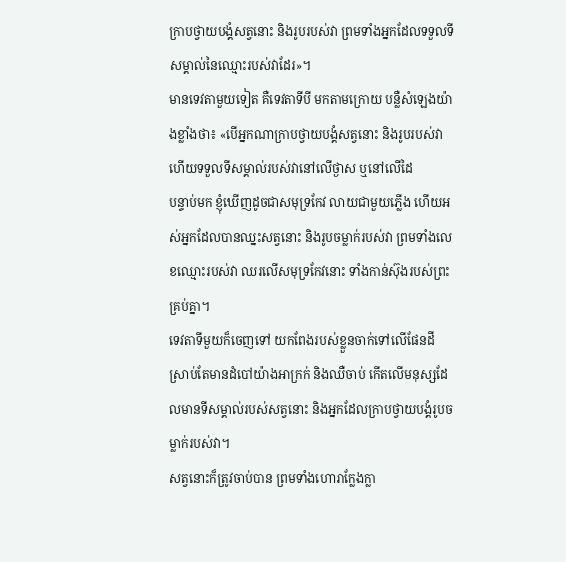ក្រាបថ្វាយបង្គំសត្វនោះ និងរូបរបស់វា ព្រមទាំងអ្នកដែលទទួលទីសម្គាល់នៃឈ្មោះរបស់វាដែរ»។
មានទេវតាមួយទៀត គឺទេវតាទីបី មកតាមក្រោយ បន្លឺសំឡេងយ៉ាងខ្លាំងថា៖ «បើអ្នកណាក្រាបថ្វាយបង្គំសត្វនោះ និងរូបរបស់វា ហើយទទួលទីសម្គាល់របស់វានៅលើថ្ងាស ឬនៅលើដៃ
បន្ទាប់មក ខ្ញុំឃើញដូចជាសមុទ្រកែវ លាយជាមួយភ្លើង ហើយអស់អ្នកដែលបានឈ្នះសត្វនោះ និងរូបចម្លាក់របស់វា ព្រមទាំងលេខឈ្មោះរបស់វា ឈរលើសមុទ្រកែវនោះ ទាំងកាន់ស៊ុងរបស់ព្រះគ្រប់គ្នា។
ទេវតាទីមួយក៏ចេញទៅ យកពែងរបស់ខ្លួនចាក់ទៅលើផែនដី ស្រាប់តែមានដំបៅយ៉ាងអាក្រក់ និងឈឺចាប់ កើតលើមនុស្សដែលមានទីសម្គាល់របស់សត្វនោះ និងអ្នកដែលក្រាបថ្វាយបង្គំរូបចម្លាក់របស់វា។
សត្វនោះក៏ត្រូវចាប់បាន ព្រមទាំងហោរាក្លែងក្លា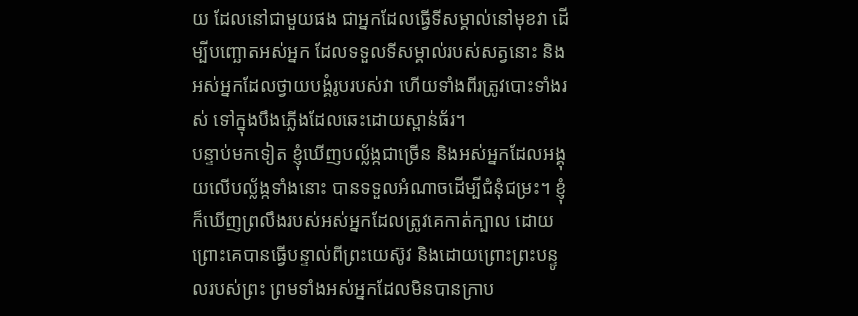យ ដែលនៅជាមួយផង ជាអ្នកដែលធ្វើទីសម្គាល់នៅមុខវា ដើម្បីបញ្ឆោតអស់អ្នក ដែលទទួលទីសម្គាល់របស់សត្វនោះ និងអស់អ្នកដែលថ្វាយបង្គំរូបរបស់វា ហើយទាំងពីរត្រូវបោះទាំងរស់ ទៅក្នុងបឹងភ្លើងដែលឆេះដោយស្ពាន់ធ័រ។
បន្ទាប់មកទៀត ខ្ញុំឃើញបល្ល័ង្កជាច្រើន និងអស់អ្នកដែលអង្គុយលើបល្ល័ង្កទាំងនោះ បានទទួលអំណាចដើម្បីជំនុំជម្រះ។ ខ្ញុំក៏ឃើញព្រលឹងរបស់អស់អ្នកដែលត្រូវគេកាត់ក្បាល ដោយព្រោះគេបានធ្វើបន្ទាល់ពីព្រះយេស៊ូវ និងដោយព្រោះព្រះបន្ទូលរបស់ព្រះ ព្រមទាំងអស់អ្នកដែលមិនបានក្រាប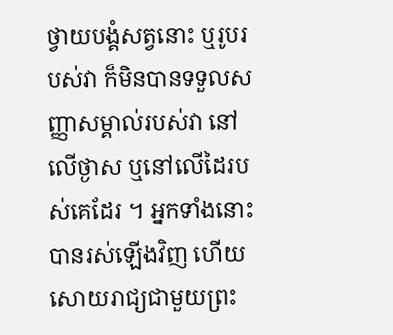ថ្វាយបង្គំសត្វនោះ ឬរូបរបស់វា ក៏មិនបានទទួលសញ្ញាសម្គាល់របស់វា នៅលើថ្ងាស ឬនៅលើដៃរបស់គេដែរ ។ អ្នកទាំងនោះបានរស់ឡើងវិញ ហើយសោយរាជ្យជាមួយព្រះ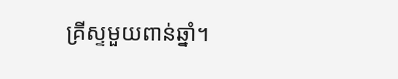គ្រីស្ទមួយពាន់ឆ្នាំ។